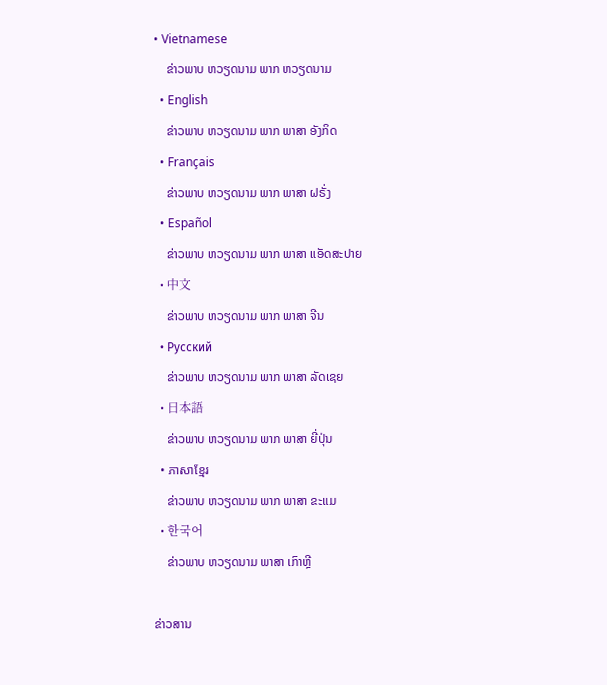• Vietnamese
    ຂ່າວພາບ ຫວຽດນາມ ພາກ ຫວຽດນາມ
  • English
    ຂ່າວພາບ ຫວຽດນາມ ພາກ ພາສາ ອັງກິດ
  • Français
    ຂ່າວພາບ ຫວຽດນາມ ພາກ ພາສາ ຝຣັ່ງ
  • Español
    ຂ່າວພາບ ຫວຽດນາມ ພາກ ພາສາ ແອັດສະປາຍ
  • 中文
    ຂ່າວພາບ ຫວຽດນາມ ພາກ ພາສາ ຈີນ
  • Русский
    ຂ່າວພາບ ຫວຽດນາມ ພາກ ພາສາ ລັດເຊຍ
  • 日本語
    ຂ່າວພາບ ຫວຽດນາມ ພາກ ພາສາ ຍີ່ປຸ່ນ
  • ភាសាខ្មែរ
    ຂ່າວພາບ ຫວຽດນາມ ພາກ ພາສາ ຂະແມ
  • 한국어
    ຂ່າວພາບ ຫວຽດນາມ ພາສາ ເກົາຫຼີ

ຂ່າວສານ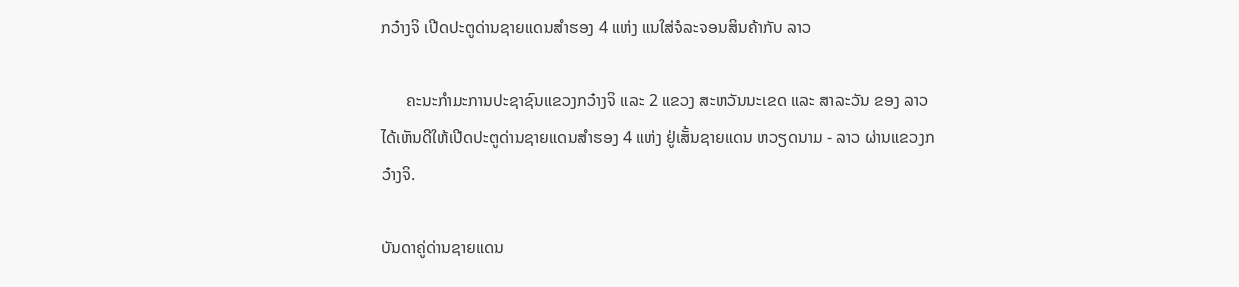ກວ໋າງຈິ ເປີດປະຕູດ່ານຊາຍແດນສໍາຮອງ 4 ແຫ່ງ ແນໃສ່ຈໍລະຈອນສິນຄ້າກັບ ລາວ

      ຄະນະກໍາມະການປະຊາຊົນແຂວງກວ໋າງຈິ ແລະ 2 ແຂວງ ສະຫວັນນະເຂດ ແລະ ສາລະວັນ ຂອງ ລາວ ໄດ້ເຫັນດີໃຫ້ເປີດປະຕູດ່ານຊາຍແດນສໍາຮອງ 4 ແຫ່ງ ຢູ່ເສັ້ນຊາຍແດນ ຫວຽດນາມ - ລາວ ຜ່ານແຂວງກວ໋າງຈິ.

ບັນດາຄູ່ດ່ານຊາຍແດນ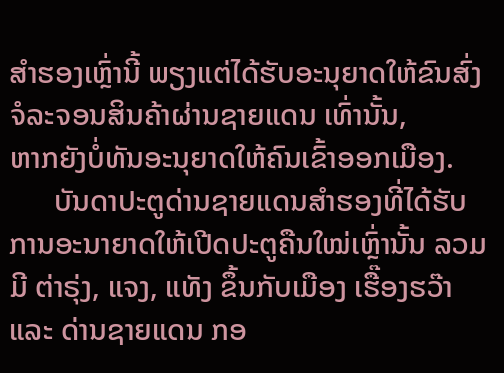ສໍາຮອງເຫຼົ່ານີ້ ພຽງແຕ່ໄດ້ຮັບອະນຸຍາດໃຫ້ຂົນສົ່ງຈໍລະຈອນສິນຄ້າຜ່ານຊາຍແດນ ເທົ່ານັ້ນ,
ຫາກຍັງບໍ່ທັນອະນຸຍາດໃຫ້ຄົນເຂົ້າອອກເມືອງ.
      ບັນດາປະຕູດ່ານຊາຍແດນສໍາຮອງທີ່ໄດ້ຮັບການອະນາຍາດໃຫ້ເປີດປະຕູຄືນໃໝ່ເຫຼົ່ານັ້ນ ລວມມີ ຕ່າຣຸ່ງ, ແຈງ, ແທັງ ຂຶ້ນກັບເມືອງ ເຮື໊ອງຮວ໊າ ແລະ ດ່ານຊາຍແດນ ກອ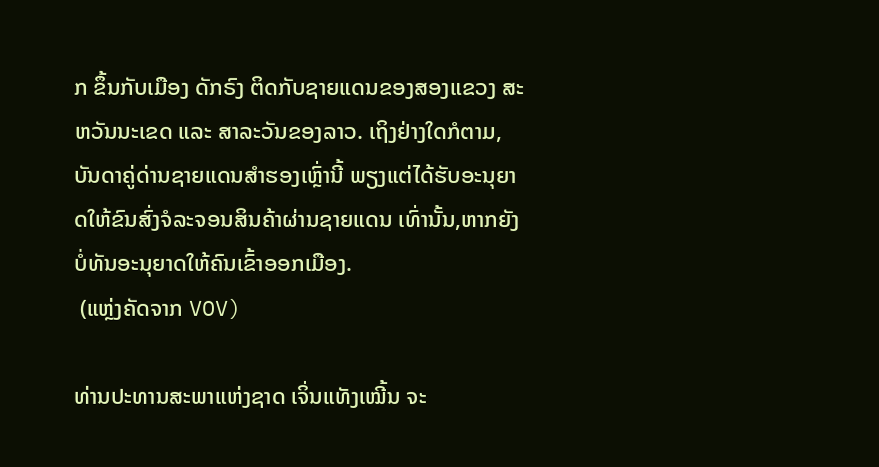ກ ຂຶ້ນກັບເມືອງ ດັກຣົງ ຕິດກັບຊາຍແດນຂອງສອງແຂວງ ສະຫວັນນະເຂດ ແລະ ສາລະວັນຂອງລາວ. ເຖິງຢ່າງໃດກໍຕາມ, ບັນດາຄູ່ດ່ານຊາຍແດນສໍາຮອງເຫຼົ່ານີ້ ພຽງແຕ່ໄດ້ຮັບອະນຸຍາດໃຫ້ຂົນສົ່ງຈໍລະຈອນສິນຄ້າຜ່ານຊາຍແດນ ເທົ່ານັ້ນ,ຫາກຍັງບໍ່ທັນອະນຸຍາດໃຫ້ຄົນເຂົ້າອອກເມືອງ.
 (ແຫຼ່ງຄັດຈາກ VOV)

ທ່ານປະທານສະພາແຫ່ງຊາດ ເຈິ່ນແທັງເໝີ້ນ ຈະ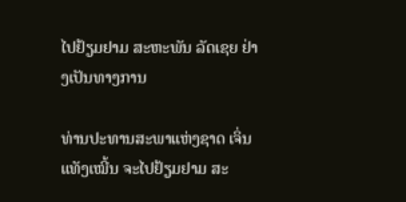ໄປຢ້ຽມຢາມ ສະຫະພັນ ລັດເຊຍ ຢ່າງເປັນທາງການ

ທ່ານປະທານສະພາແຫ່ງຊາດ ເຈິ່ນແທັງເໝີ້ນ ຈະໄປຢ້ຽມຢາມ ສະ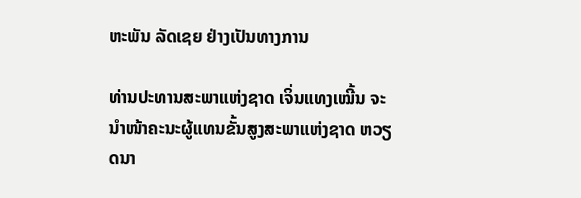ຫະພັນ ລັດເຊຍ ຢ່າງເປັນທາງການ

ທ່ານປະທານສະພາແຫ່ງຊາດ ເຈິ່ນແທງເໝີ້ນ ຈະນຳໜ້າຄະນະຜູ້ແທນຂັ້ນສູງສະພາແຫ່ງຊາດ ຫວຽດນາ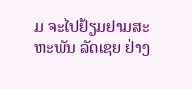ມ ຈະໄປຢ້ຽມຢາມສະຫະພັນ ລັດເຊຍ ຢ່າງ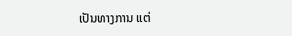ເປັນທາງການ ແຕ່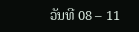ວັນທີ 08 – 11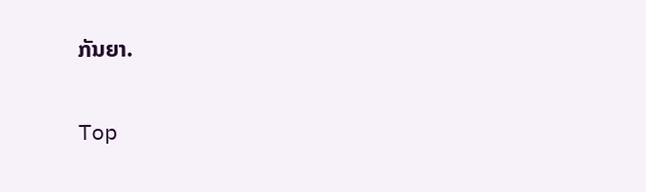ກັນຍາ.

Top